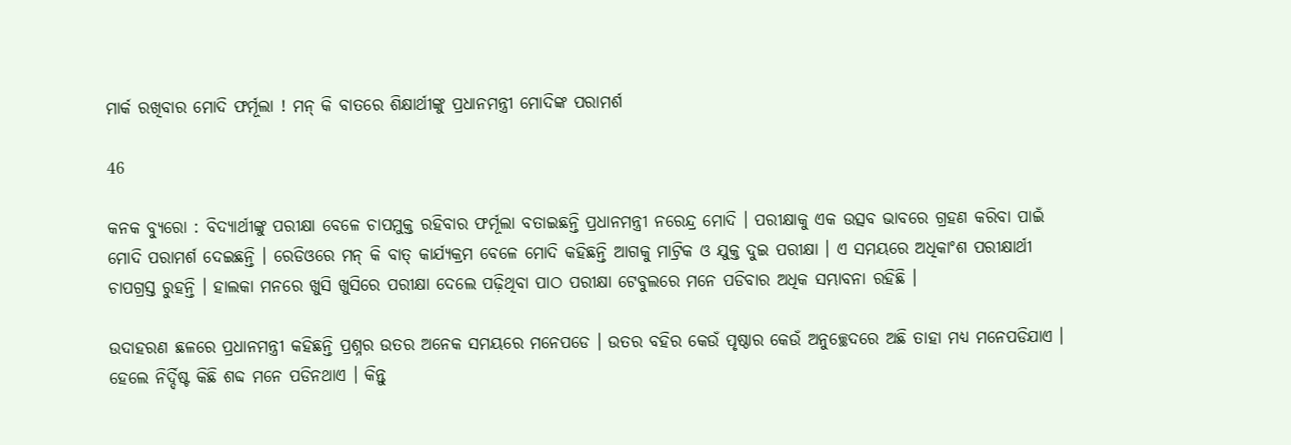ମାର୍କ ରଖିବାର ମୋଦି ଫର୍ମୂଲା ! ମନ୍ କି ବାତରେ ଶିକ୍ଷାର୍ଥୀଙ୍କୁ ପ୍ରଧାନମନ୍ତ୍ରୀ ମୋଦିଙ୍କ ପରାମର୍ଶ

46

କନକ ବ୍ୟୁରୋ : ବିଦ୍ୟାର୍ଥୀଙ୍କୁ ପରୀକ୍ଷା ବେଳେ ଚାପମୁକ୍ତ ରହିବାର ଫର୍ମୂଲା ବତାଇଛନ୍ତି ପ୍ରଧାନମନ୍ତ୍ରୀ ନରେନ୍ଦ୍ର ମୋଦି । ପରୀକ୍ଷାକୁ ଏକ ଉତ୍ସବ ଭାବରେ ଗ୍ରହଣ କରିବା ପାଇଁ ମୋଦି ପରାମର୍ଶ ଦେଇଛନ୍ତି । ରେଡିଓରେ ମନ୍ କି ବାତ୍ କାର୍ଯ୍ୟକ୍ରମ ବେଳେ ମୋଦି କହିଛନ୍ତି ଆଗକୁ ମାଟ୍ରିକ ଓ ଯୁକ୍ତ ଦୁଇ ପରୀକ୍ଷା । ଏ ସମୟରେ ଅଧିକାଂଶ ପରୀକ୍ଷାର୍ଥୀ ଚାପଗ୍ରସ୍ତ ରୁହନ୍ତି । ହାଲକା ମନରେ ଖୁସି ଖୁସିରେ ପରୀକ୍ଷା ଦେଲେ ପଢ଼ିଥିବା ପାଠ ପରୀକ୍ଷା ଟେବୁଲରେ ମନେ ପଡିବାର ଅଧିକ ସମ୍ଭାବନା ରହିଛି ।

ଉଦାହରଣ ଛଳରେ ପ୍ରଧାନମନ୍ତ୍ରୀ କହିଛନ୍ତି ପ୍ରଶ୍ନର ଉତର ଅନେକ ସମୟରେ ମନେପଡେ । ଉତର ବହିର କେଉଁ ପୃଷ୍ଠାର କେଉଁ ଅନୁଚ୍ଛେଦରେ ଅଛି ତାହା ମଧ୍ୟ ମନେପଡିଯାଏ । ହେଲେ ନିର୍ଦ୍ଦିଷ୍ଟ କିଛି ଶବ୍ଦ ମନେ ପଡିନଥାଏ । କିନ୍ତୁ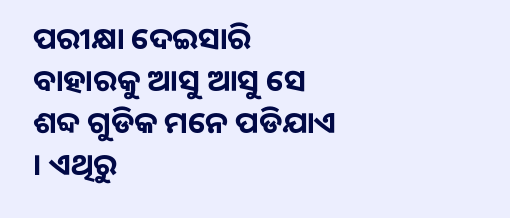ପରୀକ୍ଷା ଦେଇସାରି ବାହାରକୁ ଆସୁ ଆସୁ ସେ ଶବ୍ଦ ଗୁଡିକ ମନେ ପଡିଯାଏ । ଏଥିରୁ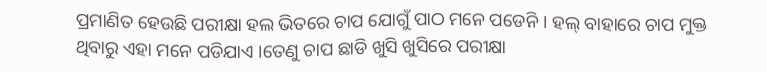ପ୍ରମାଣିତ ହେଉଛି ପରୀକ୍ଷା ହଲ ଭିତରେ ଚାପ ଯୋଗୁଁ ପାଠ ମନେ ପଡେନି । ହଲ୍ ବାହାରେ ଚାପ ମୁକ୍ତ ଥିବାରୁ ଏହା ମନେ ପଡିଯାଏ ।ତେଣୁ ଚାପ ଛାଡି ଖୁସି ଖୁସିରେ ପରୀକ୍ଷା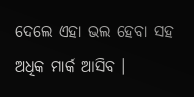ଦେଲେ ଏହା ଭଲ ହେବା ସହ ଅଧିକ ମାର୍କ ଆସିବ ।